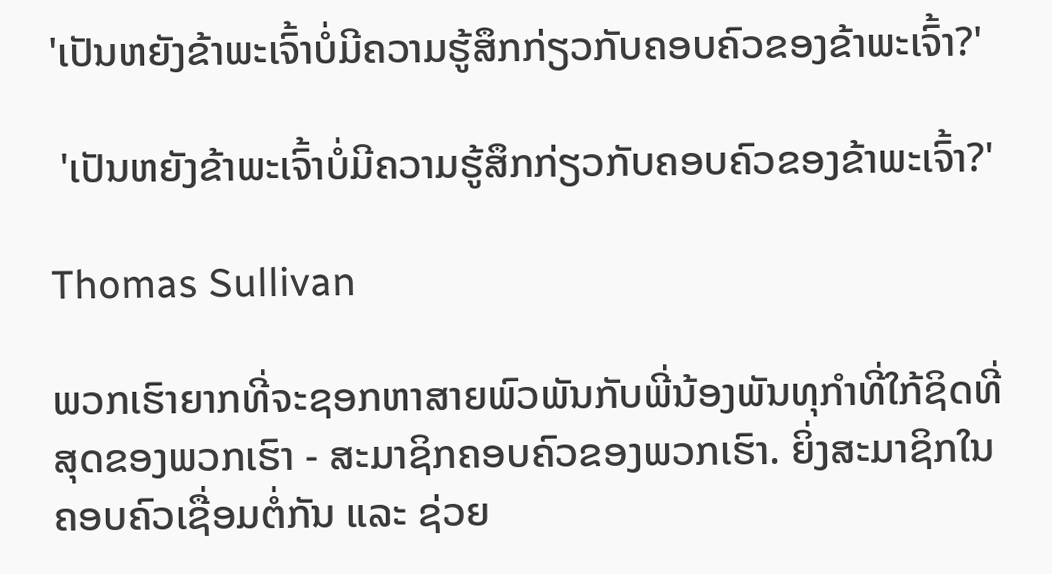'ເປັນຫຍັງຂ້າພະເຈົ້າບໍ່ມີຄວາມຮູ້ສຶກກ່ຽວກັບຄອບຄົວຂອງຂ້າພະເຈົ້າ?'

 'ເປັນຫຍັງຂ້າພະເຈົ້າບໍ່ມີຄວາມຮູ້ສຶກກ່ຽວກັບຄອບຄົວຂອງຂ້າພະເຈົ້າ?'

Thomas Sullivan

ພວກເຮົາຍາກທີ່ຈະຊອກຫາສາຍພົວພັນກັບພີ່ນ້ອງພັນທຸກໍາທີ່ໃກ້ຊິດທີ່ສຸດຂອງພວກເຮົາ - ສະມາຊິກຄອບຄົວຂອງພວກເຮົາ. ຍິ່ງສະມາຊິກໃນຄອບຄົວເຊື່ອມຕໍ່ກັນ ແລະ ຊ່ວຍ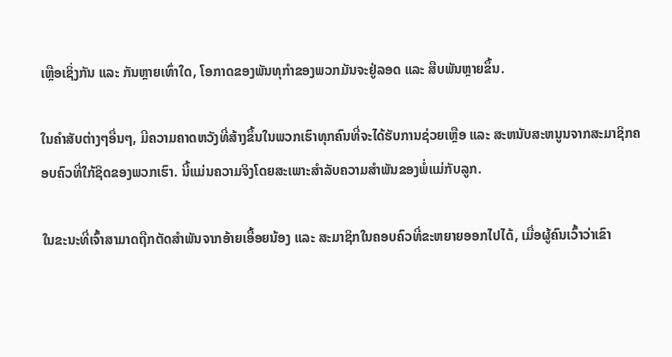ເຫຼືອເຊິ່ງກັນ ແລະ ກັນຫຼາຍເທົ່າໃດ, ໂອກາດຂອງພັນທຸກໍາຂອງພວກມັນຈະຢູ່ລອດ ແລະ ສືບພັນຫຼາຍຂຶ້ນ.

ໃນຄໍາສັບຕ່າງໆອື່ນໆ, ມີຄວາມຄາດຫວັງທີ່ສ້າງຂຶ້ນໃນພວກເຮົາທຸກຄົນທີ່ຈະໄດ້ຮັບການຊ່ວຍເຫຼືອ ແລະ ສະຫນັບສະຫນູນຈາກສະມາຊິກຄອບຄົວທີ່ໃກ້ຊິດຂອງພວກເຮົາ. ນີ້ແມ່ນຄວາມຈິງໂດຍສະເພາະສໍາລັບຄວາມສໍາພັນຂອງພໍ່ແມ່ກັບລູກ.

ໃນຂະນະທີ່ເຈົ້າສາມາດຖືກຕັດສຳພັນຈາກອ້າຍເອື້ອຍນ້ອງ ແລະ ສະມາຊິກໃນຄອບຄົວທີ່ຂະຫຍາຍອອກໄປໄດ້, ເມື່ອຜູ້ຄົນເວົ້າວ່າເຂົາ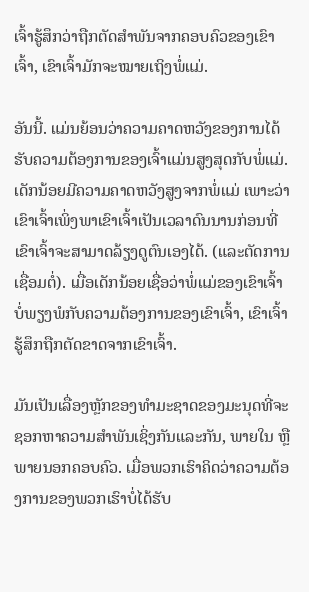ເຈົ້າຮູ້ສຶກວ່າຖືກຕັດສຳພັນຈາກຄອບຄົວຂອງເຂົາເຈົ້າ, ເຂົາເຈົ້າມັກຈະໝາຍເຖິງພໍ່ແມ່.

ອັນນີ້. ແມ່ນຍ້ອນວ່າຄວາມຄາດຫວັງຂອງການໄດ້ຮັບຄວາມຕ້ອງການຂອງເຈົ້າແມ່ນສູງສຸດກັບພໍ່ແມ່. ເດັກນ້ອຍມີຄວາມຄາດຫວັງສູງຈາກພໍ່ແມ່ ເພາະວ່າເຂົາເຈົ້າເພິ່ງພາເຂົາເຈົ້າເປັນເວລາດົນນານກ່ອນທີ່ເຂົາເຈົ້າຈະສາມາດລ້ຽງດູຕົນເອງໄດ້. (ແລະຕັດການເຊື່ອມຕໍ່). ເມື່ອເດັກນ້ອຍເຊື່ອວ່າພໍ່ແມ່ຂອງເຂົາເຈົ້າບໍ່ພຽງພໍກັບຄວາມຕ້ອງການຂອງເຂົາເຈົ້າ, ເຂົາເຈົ້າຮູ້ສຶກຖືກຕັດຂາດຈາກເຂົາເຈົ້າ.

ມັນເປັນເລື່ອງຫຼັກຂອງທໍາມະຊາດຂອງມະນຸດທີ່ຈະຊອກຫາຄວາມສໍາພັນເຊິ່ງກັນແລະກັນ, ພາຍໃນ ຫຼືພາຍນອກຄອບຄົວ. ເມື່ອພວກເຮົາຄິດວ່າຄວາມຕ້ອງການຂອງພວກເຮົາບໍ່ໄດ້ຮັບ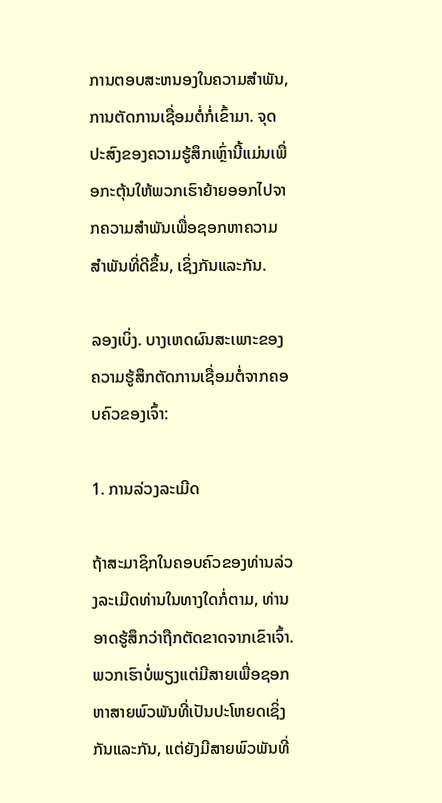ການຕອບສະຫນອງໃນຄວາມສໍາພັນ, ການຕັດການເຊື່ອມຕໍ່ກໍ່ເຂົ້າມາ. ຈຸດປະສົງຂອງຄວາມຮູ້ສຶກເຫຼົ່ານີ້ແມ່ນເພື່ອກະຕຸ້ນໃຫ້ພວກເຮົາຍ້າຍອອກໄປຈາກຄວາມສໍາພັນເພື່ອຊອກຫາຄວາມສໍາພັນທີ່ດີຂຶ້ນ, ເຊິ່ງກັນແລະກັນ.

ລອງເບິ່ງ. ບາງເຫດຜົນສະເພາະຂອງຄວາມຮູ້ສຶກຕັດການເຊື່ອມຕໍ່ຈາກຄອບຄົວຂອງເຈົ້າ:

1. ການລ່ວງລະເມີດ

ຖ້າສະມາຊິກໃນຄອບຄົວຂອງທ່ານລ່ວງລະເມີດທ່ານໃນທາງໃດກໍ່ຕາມ, ທ່ານອາດຮູ້ສຶກວ່າຖືກຕັດຂາດຈາກເຂົາເຈົ້າ. ພວກເຮົາບໍ່ພຽງແຕ່ມີສາຍເພື່ອຊອກຫາສາຍພົວພັນທີ່ເປັນປະໂຫຍດເຊິ່ງກັນແລະກັນ, ແຕ່ຍັງມີສາຍພົວພັນທີ່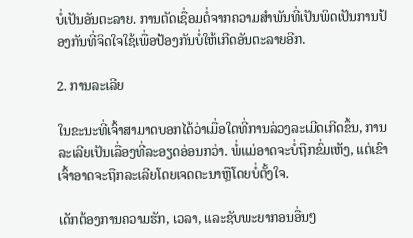ບໍ່ເປັນອັນຕະລາຍ. ການຕັດເຊື່ອມຕໍ່ຈາກຄວາມສຳພັນທີ່ເປັນພິດເປັນການປ້ອງກັນທີ່ຈິດໃຈໃຊ້ເພື່ອປ້ອງກັນບໍ່ໃຫ້ເກີດອັນຕະລາຍອີກ.

2. ການລະເລີຍ

ໃນຂະນະທີ່ເຈົ້າສາມາດບອກໄດ້ວ່າເມື່ອໃດທີ່ການລ່ວງລະເມີດເກີດຂຶ້ນ, ການລະເລີຍເປັນເລື່ອງທີ່ລະອຽດອ່ອນກວ່າ. ພໍ່ແມ່ອາດຈະບໍ່ຖືກຂົ່ມເຫັງ, ແຕ່ເຂົາເຈົ້າອາດຈະຖືກລະເລີຍໂດຍເຈດຕະນາຫຼືໂດຍບໍ່ຕັ້ງໃຈ.

ເດັກຕ້ອງການຄວາມຮັກ, ເວລາ, ແລະຊັບພະຍາກອນອື່ນໆ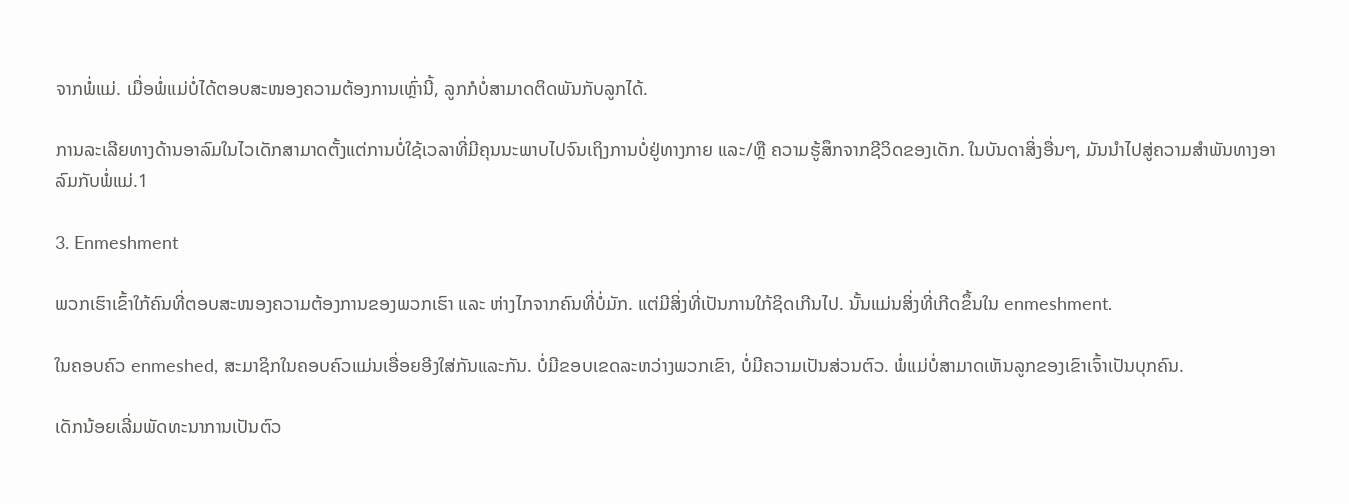ຈາກພໍ່ແມ່. ເມື່ອພໍ່ແມ່ບໍ່ໄດ້ຕອບສະໜອງຄວາມຕ້ອງການເຫຼົ່ານີ້, ລູກກໍບໍ່ສາມາດຕິດພັນກັບລູກໄດ້.

ການລະເລີຍທາງດ້ານອາລົມໃນໄວເດັກສາມາດຕັ້ງແຕ່ການບໍ່ໃຊ້ເວລາທີ່ມີຄຸນນະພາບໄປຈົນເຖິງການບໍ່ຢູ່ທາງກາຍ ແລະ/ຫຼື ຄວາມຮູ້ສຶກຈາກຊີວິດຂອງເດັກ. ໃນບັນດາສິ່ງອື່ນໆ, ມັນນໍາໄປສູ່ຄວາມສໍາພັນທາງອາລົມກັບພໍ່ແມ່.1

3. Enmeshment

ພວກເຮົາເຂົ້າໃກ້ຄົນທີ່ຕອບສະໜອງຄວາມຕ້ອງການຂອງພວກເຮົາ ແລະ ຫ່າງໄກຈາກຄົນທີ່ບໍ່ມັກ. ແຕ່ມີສິ່ງທີ່ເປັນການໃກ້ຊິດເກີນໄປ. ນັ້ນແມ່ນສິ່ງທີ່ເກີດຂຶ້ນໃນ enmeshment.

ໃນຄອບຄົວ enmeshed, ສະມາຊິກໃນຄອບຄົວແມ່ນເອື່ອຍອີງໃສ່ກັນແລະກັນ. ບໍ່ມີຂອບເຂດລະຫວ່າງພວກເຂົາ, ບໍ່ມີຄວາມເປັນສ່ວນຕົວ. ພໍ່ແມ່ບໍ່ສາມາດເຫັນລູກຂອງເຂົາເຈົ້າເປັນບຸກຄົນ.

ເດັກນ້ອຍເລີ່ມພັດທະນາການເປັນຕົວ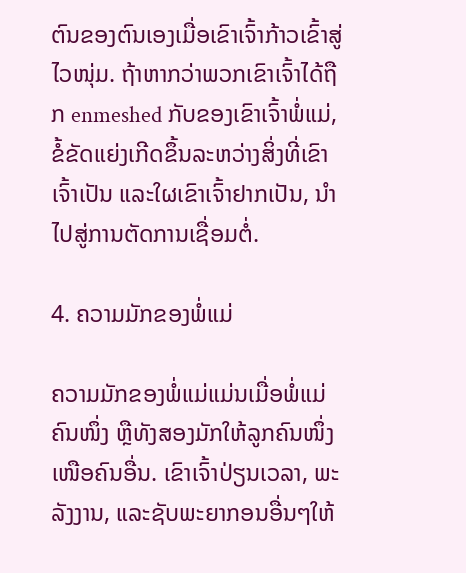ຕົນຂອງຕົນເອງເມື່ອເຂົາເຈົ້າກ້າວເຂົ້າສູ່ໄວໜຸ່ມ. ຖ້າຫາກວ່າພວກເຂົາເຈົ້າໄດ້ຖືກ enmeshed ກັບຂອງເຂົາເຈົ້າພໍ່ແມ່, ຂໍ້ຂັດແຍ່ງເກີດຂຶ້ນລະຫວ່າງສິ່ງທີ່ເຂົາເຈົ້າເປັນ ແລະໃຜເຂົາເຈົ້າຢາກເປັນ, ນໍາໄປສູ່ການຕັດການເຊື່ອມຕໍ່.

4. ຄວາມມັກຂອງພໍ່ແມ່

ຄວາມມັກຂອງພໍ່ແມ່ແມ່ນເມື່ອພໍ່ແມ່ຄົນໜຶ່ງ ຫຼືທັງສອງມັກໃຫ້ລູກຄົນໜຶ່ງເໜືອຄົນອື່ນ. ເຂົາເຈົ້າປ່ຽນເວລາ, ພະລັງງານ, ແລະຊັບພະຍາກອນອື່ນໆໃຫ້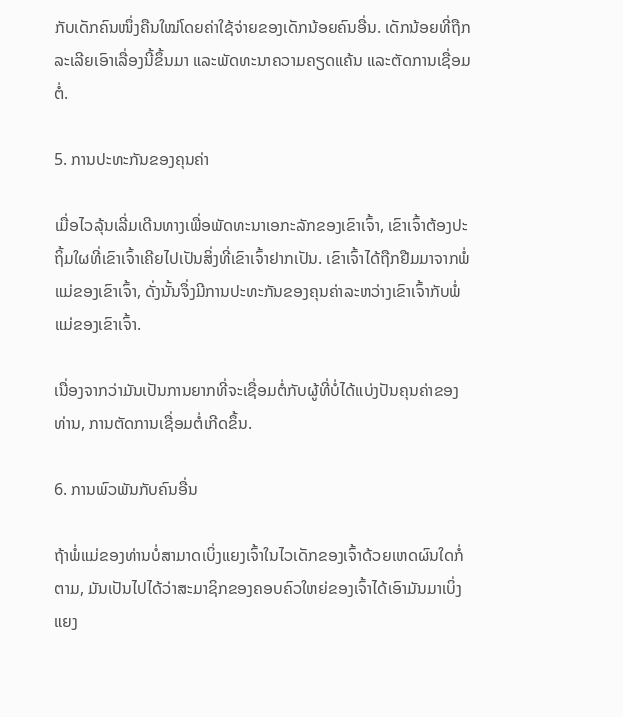ກັບເດັກຄົນໜຶ່ງຄືນໃໝ່ໂດຍຄ່າໃຊ້ຈ່າຍຂອງເດັກນ້ອຍຄົນອື່ນ. ເດັກນ້ອຍທີ່ຖືກລະເລີຍເອົາເລື່ອງນີ້ຂຶ້ນມາ ແລະພັດທະນາຄວາມຄຽດແຄ້ນ ແລະຕັດການເຊື່ອມຕໍ່.

5. ການປະທະກັນຂອງຄຸນຄ່າ

ເມື່ອໄວລຸ້ນເລີ່ມເດີນທາງເພື່ອພັດທະນາເອກະລັກຂອງເຂົາເຈົ້າ, ເຂົາເຈົ້າຕ້ອງປະຖິ້ມໃຜທີ່ເຂົາເຈົ້າເຄີຍໄປເປັນສິ່ງທີ່ເຂົາເຈົ້າຢາກເປັນ. ເຂົາເຈົ້າໄດ້ຖືກຢືມມາຈາກພໍ່ແມ່ຂອງເຂົາເຈົ້າ, ດັ່ງນັ້ນຈຶ່ງມີການປະທະກັນຂອງຄຸນຄ່າລະຫວ່າງເຂົາເຈົ້າກັບພໍ່ແມ່ຂອງເຂົາເຈົ້າ.

ເນື່ອງຈາກວ່າມັນເປັນການຍາກທີ່ຈະເຊື່ອມຕໍ່ກັບຜູ້ທີ່ບໍ່ໄດ້ແບ່ງປັນຄຸນຄ່າຂອງທ່ານ, ການຕັດການເຊື່ອມຕໍ່ເກີດຂຶ້ນ.

6. ການພົວພັນກັບຄົນອື່ນ

ຖ້າພໍ່ແມ່ຂອງທ່ານບໍ່ສາມາດເບິ່ງແຍງເຈົ້າໃນໄວເດັກຂອງເຈົ້າດ້ວຍເຫດຜົນໃດກໍ່ຕາມ, ມັນເປັນໄປໄດ້ວ່າສະມາຊິກຂອງຄອບຄົວໃຫຍ່ຂອງເຈົ້າໄດ້ເອົາມັນມາເບິ່ງແຍງ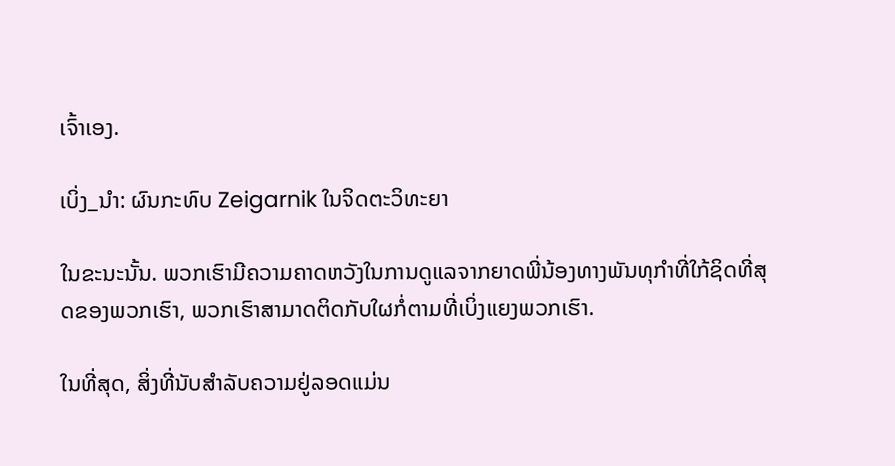ເຈົ້າເອງ.

ເບິ່ງ_ນຳ: ຜົນກະທົບ Zeigarnik ໃນຈິດຕະວິທະຍາ

ໃນຂະນະນັ້ນ. ພວກເຮົາມີຄວາມຄາດຫວັງໃນການດູແລຈາກຍາດພີ່ນ້ອງທາງພັນທຸກໍາທີ່ໃກ້ຊິດທີ່ສຸດຂອງພວກເຮົາ, ພວກເຮົາສາມາດຕິດກັບໃຜກໍ່ຕາມທີ່ເບິ່ງແຍງພວກເຮົາ.

ໃນທີ່ສຸດ, ສິ່ງທີ່ນັບສໍາລັບຄວາມຢູ່ລອດແມ່ນ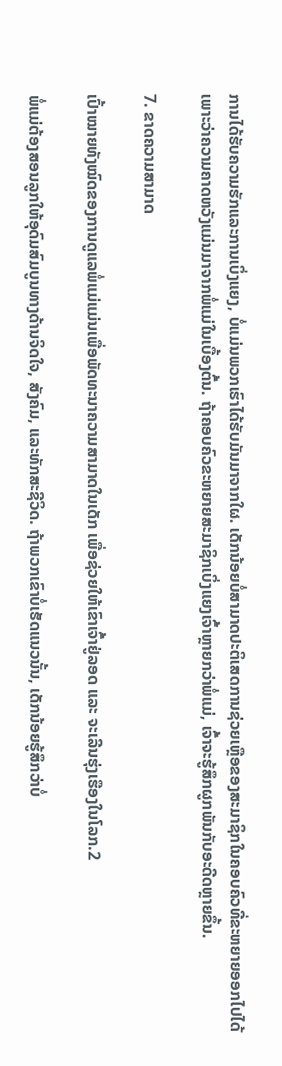ການໄດ້ຮັບຄວາມຮັກແລະການເບິ່ງແຍງ, ບໍ່ແມ່ນພວກເຮົາໄດ້ຮັບມັນມາຈາກໃຜ. ເດັກນ້ອຍບໍ່ສາມາດປະຕິເສດການຊ່ວຍເຫຼືອຂອງສະມາຊິກໃນຄອບຄົວທີ່ຂະຫຍາຍອອກໄປໄດ້ ເພາະວ່າຄວາມຄາດຫວັງແມ່ນມາຈາກພໍ່ແມ່ໃນເບື້ອງຕົ້ນ. ຖ້າຄອບຄົວຂະຫຍາຍສະມາຊິກເບິ່ງແຍງເຈົ້າຫຼາຍກວ່າພໍ່ແມ່, ເຈົ້າຈະຮູ້ສຶກຜູກພັນກັບອະດີດຫຼາຍຂຶ້ນ.

7. ຂາດຄວາມສາມາດ

ເປົ້າໝາຍທັງໝົດຂອງການດູແລພໍ່ແມ່ແມ່ນເພື່ອພັດທະນາຄວາມສາມາດໃນເດັກ ເພື່ອຊ່ວຍໃຫ້ເຂົາເຈົ້າຢູ່ລອດ ແລະ ຈະເລີນຮຸ່ງເຮືອງໃນໂລກ.2

ພໍ່ແມ່ຕ້ອງສອນລູກໃຫ້ອຸດົມສົມບູນທາງດ້ານຈິດໃຈ, ສັງຄົມ, ແລະທັກສະຊີວິດ. ຖ້າພວກເຂົາບໍ່ເຮັດແນວນັ້ນ, ເດັກນ້ອຍຮູ້ສຶກວ່າບໍ່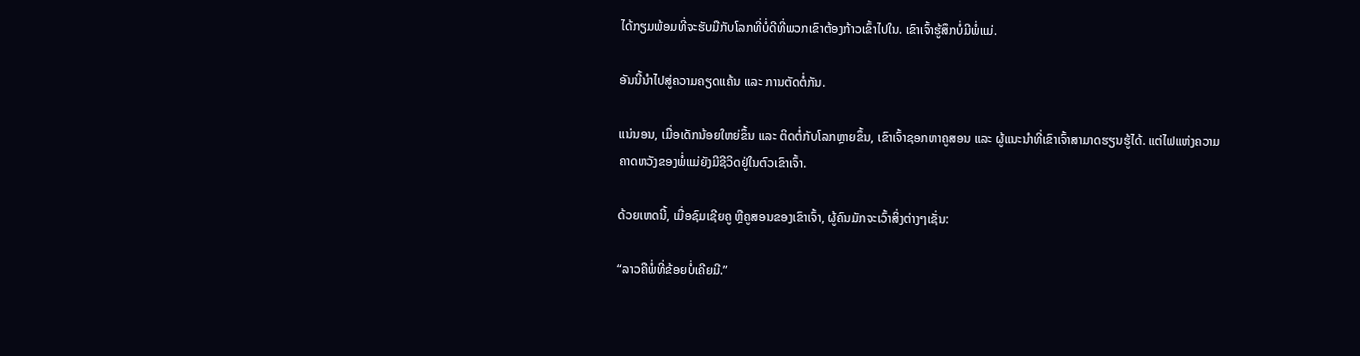ໄດ້ກຽມພ້ອມທີ່ຈະຮັບມືກັບໂລກທີ່ບໍ່ດີທີ່ພວກເຂົາຕ້ອງກ້າວເຂົ້າໄປໃນ. ເຂົາເຈົ້າຮູ້ສຶກບໍ່ມີພໍ່ແມ່.

ອັນນີ້ນຳໄປສູ່ຄວາມຄຽດແຄ້ນ ແລະ ການຕັດຕໍ່ກັນ.

ແນ່ນອນ, ເມື່ອເດັກນ້ອຍໃຫຍ່ຂຶ້ນ ແລະ ຕິດຕໍ່ກັບໂລກຫຼາຍຂຶ້ນ, ເຂົາເຈົ້າຊອກຫາຄູສອນ ແລະ ຜູ້ແນະນຳທີ່ເຂົາເຈົ້າສາມາດຮຽນຮູ້ໄດ້. ແຕ່ໄຟແຫ່ງຄວາມຄາດຫວັງຂອງພໍ່ແມ່ຍັງມີຊີວິດຢູ່ໃນຕົວເຂົາເຈົ້າ.

ດ້ວຍເຫດນີ້, ເມື່ອຊົມເຊີຍຄູ ຫຼືຄູສອນຂອງເຂົາເຈົ້າ, ຜູ້ຄົນມັກຈະເວົ້າສິ່ງຕ່າງໆເຊັ່ນ:

“ລາວຄືພໍ່ທີ່ຂ້ອຍບໍ່ເຄີຍມີ.”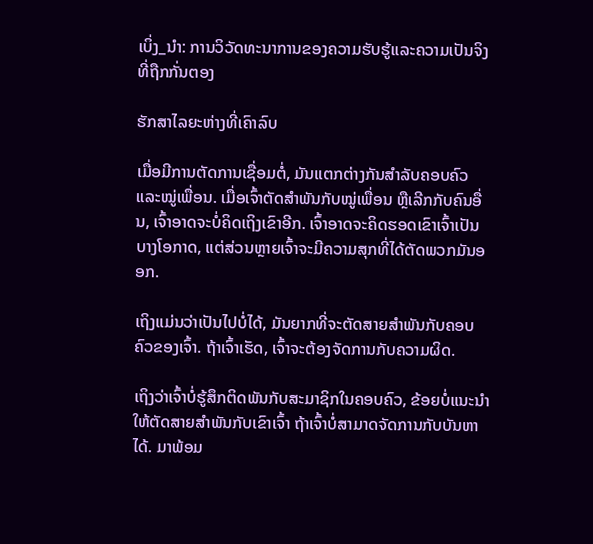ເບິ່ງ_ນຳ: ການວິວັດທະນາການຂອງຄວາມຮັບຮູ້ແລະຄວາມເປັນຈິງທີ່ຖືກກັ່ນຕອງ

ຮັກສາໄລຍະຫ່າງທີ່ເຄົາລົບ

ເມື່ອມີການຕັດການເຊື່ອມຕໍ່, ມັນແຕກຕ່າງກັນສຳລັບຄອບຄົວ ແລະໝູ່ເພື່ອນ. ເມື່ອເຈົ້າຕັດສຳພັນກັບໝູ່ເພື່ອນ ຫຼືເລີກກັບຄົນອື່ນ, ເຈົ້າອາດຈະບໍ່ຄິດເຖິງເຂົາອີກ. ເຈົ້າອາດຈະຄິດຮອດເຂົາເຈົ້າເປັນບາງໂອກາດ, ແຕ່ສ່ວນຫຼາຍເຈົ້າຈະມີຄວາມສຸກທີ່ໄດ້ຕັດພວກມັນອອກ.

ເຖິງແມ່ນວ່າເປັນໄປບໍ່ໄດ້, ມັນຍາກທີ່ຈະຕັດສາຍສຳພັນກັບຄອບຄົວຂອງເຈົ້າ. ຖ້າເຈົ້າເຮັດ, ເຈົ້າຈະຕ້ອງຈັດການກັບຄວາມຜິດ.

ເຖິງວ່າເຈົ້າບໍ່ຮູ້ສຶກຕິດພັນກັບສະມາຊິກໃນຄອບຄົວ, ຂ້ອຍບໍ່ແນະນຳໃຫ້ຕັດສາຍສຳພັນກັບເຂົາເຈົ້າ ຖ້າເຈົ້າບໍ່ສາມາດຈັດການກັບບັນຫາໄດ້. ມາພ້ອມ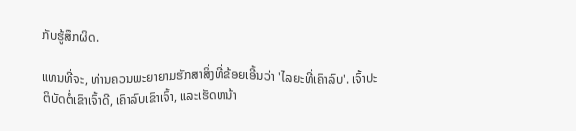ກັບຮູ້ສຶກຜິດ.

ແທນທີ່ຈະ, ທ່ານຄວນພະຍາຍາມຮັກສາສິ່ງທີ່ຂ້ອຍເອີ້ນວ່າ 'ໄລຍະທີ່ເຄົາລົບ'. ເຈົ້າປະຕິບັດຕໍ່ເຂົາເຈົ້າດີ, ເຄົາລົບເຂົາເຈົ້າ, ແລະເຮັດຫນ້າ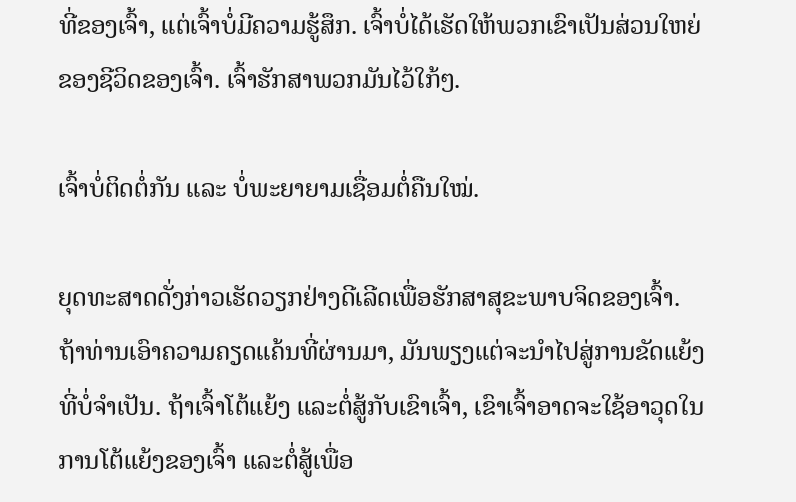ທີ່ຂອງເຈົ້າ, ແຕ່ເຈົ້າບໍ່ມີຄວາມຮູ້ສຶກ. ເຈົ້າບໍ່ໄດ້ເຮັດໃຫ້ພວກເຂົາເປັນສ່ວນໃຫຍ່ຂອງຊີວິດຂອງເຈົ້າ. ເຈົ້າຮັກສາພວກມັນໄວ້ໃກ້ໆ.

ເຈົ້າບໍ່ຕິດຕໍ່ກັນ ແລະ ບໍ່ພະຍາຍາມເຊື່ອມຕໍ່ຄືນໃໝ່.

ຍຸດທະສາດດັ່ງກ່າວເຮັດວຽກຢ່າງດີເລີດເພື່ອຮັກສາສຸຂະພາບຈິດຂອງເຈົ້າ. ຖ້າທ່ານເອົາຄວາມຄຽດແຄ້ນທີ່ຜ່ານມາ, ມັນພຽງແຕ່ຈະນໍາໄປສູ່ການຂັດແຍ້ງທີ່ບໍ່ຈໍາເປັນ. ຖ້າເຈົ້າໂຕ້ແຍ້ງ ແລະຕໍ່ສູ້ກັບເຂົາເຈົ້າ, ເຂົາເຈົ້າອາດຈະໃຊ້ອາວຸດໃນການໂຕ້ແຍ້ງຂອງເຈົ້າ ແລະຕໍ່ສູ້ເພື່ອ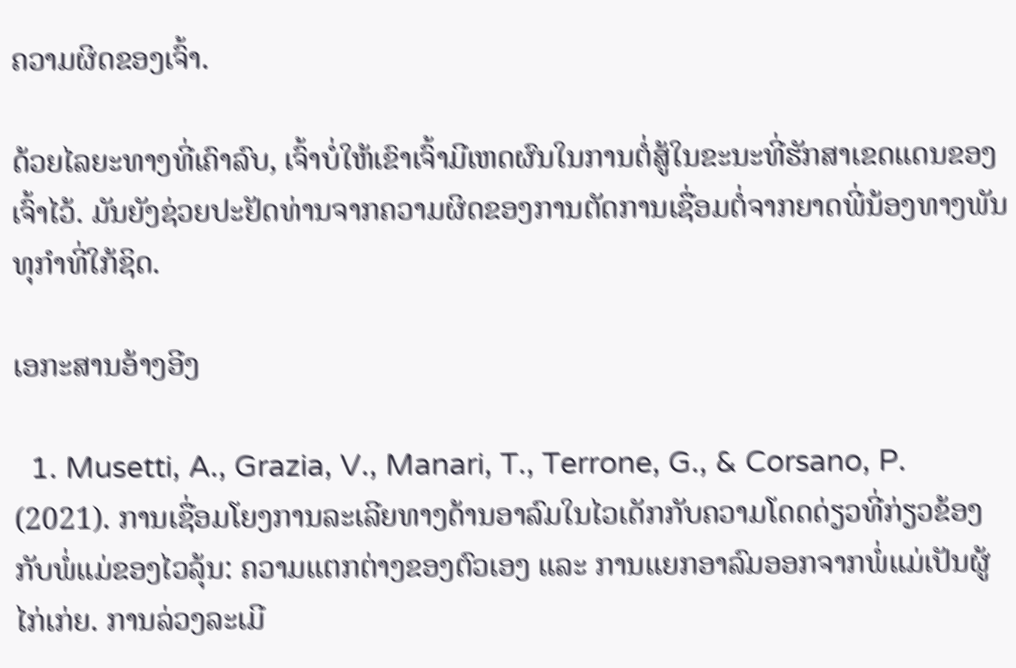ຄວາມຜິດຂອງເຈົ້າ.

ດ້ວຍໄລຍະທາງທີ່ເຄົາລົບ, ເຈົ້າບໍ່ໃຫ້ເຂົາເຈົ້າມີເຫດຜົນໃນການຕໍ່ສູ້ໃນຂະນະທີ່ຮັກສາເຂດແດນຂອງເຈົ້າໄວ້. ມັນຍັງຊ່ວຍປະຢັດທ່ານຈາກຄວາມຜິດຂອງການຕັດການເຊື່ອມຕໍ່ຈາກຍາດພີ່ນ້ອງທາງພັນທຸກໍາທີ່ໃກ້ຊິດ.

ເອກະສານອ້າງອີງ

  1. Musetti, A., Grazia, V., Manari, T., Terrone, G., & Corsano, P. (2021). ການເຊື່ອມໂຍງການລະເລີຍທາງດ້ານອາລົມໃນໄວເດັກກັບຄວາມໂດດດ່ຽວທີ່ກ່ຽວຂ້ອງກັບພໍ່ແມ່ຂອງໄວລຸ້ນ: ຄວາມແຕກຕ່າງຂອງຕົວເອງ ແລະ ການແຍກອາລົມອອກຈາກພໍ່ແມ່ເປັນຜູ້ໄກ່ເກ່ຍ. ການລ່ວງລະເມີ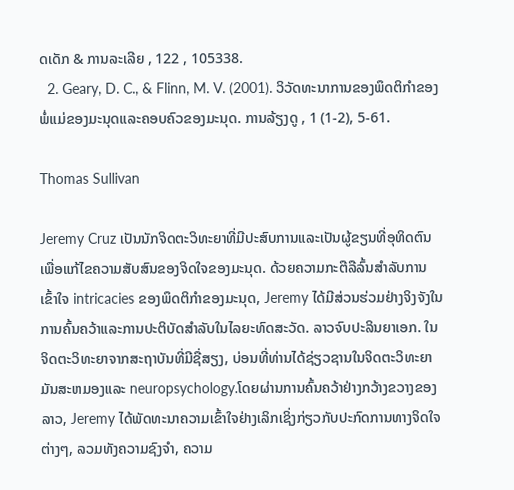ດເດັກ & ການລະເລີຍ , 122 , 105338.
  2. Geary, D. C., & Flinn, M. V. (2001). ວິວັດທະນາການຂອງພຶດຕິກໍາຂອງພໍ່ແມ່ຂອງມະນຸດແລະຄອບຄົວຂອງມະນຸດ. ການລ້ຽງດູ , 1 (1-2), 5-61.

Thomas Sullivan

Jeremy Cruz ເປັນນັກຈິດຕະວິທະຍາທີ່ມີປະສົບການແລະເປັນຜູ້ຂຽນທີ່ອຸທິດຕົນເພື່ອແກ້ໄຂຄວາມສັບສົນຂອງຈິດໃຈຂອງມະນຸດ. ດ້ວຍຄວາມກະຕືລືລົ້ນສໍາລັບການເຂົ້າໃຈ intricacies ຂອງພຶດຕິກໍາຂອງມະນຸດ, Jeremy ໄດ້ມີສ່ວນຮ່ວມຢ່າງຈິງຈັງໃນການຄົ້ນຄວ້າແລະການປະຕິບັດສໍາລັບໃນໄລຍະທົດສະວັດ. ລາວຈົບປະລິນຍາເອກ. ໃນຈິດຕະວິທະຍາຈາກສະຖາບັນທີ່ມີຊື່ສຽງ, ບ່ອນທີ່ທ່ານໄດ້ຊ່ຽວຊານໃນຈິດຕະວິທະຍາມັນສະຫມອງແລະ neuropsychology.ໂດຍຜ່ານການຄົ້ນຄວ້າຢ່າງກວ້າງຂວາງຂອງລາວ, Jeremy ໄດ້ພັດທະນາຄວາມເຂົ້າໃຈຢ່າງເລິກເຊິ່ງກ່ຽວກັບປະກົດການທາງຈິດໃຈຕ່າງໆ, ລວມທັງຄວາມຊົງຈໍາ, ຄວາມ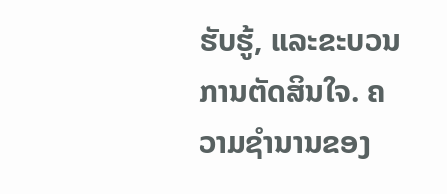ຮັບຮູ້, ແລະຂະບວນການຕັດສິນໃຈ. ຄວາມຊໍານານຂອງ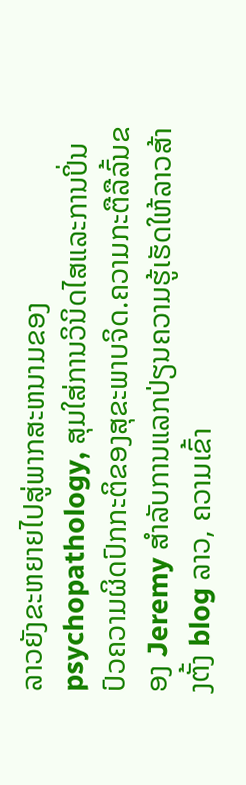ລາວຍັງຂະຫຍາຍໄປສູ່ພາກສະຫນາມຂອງ psychopathology, ສຸມໃສ່ການວິນິດໄສແລະການປິ່ນປົວຄວາມຜິດປົກກະຕິຂອງສຸຂະພາບຈິດ.ຄວາມກະຕືລືລົ້ນຂອງ Jeremy ສໍາລັບການແລກປ່ຽນຄວາມຮູ້ເຮັດໃຫ້ລາວສ້າງຕັ້ງ blog ລາວ, ຄວາມເຂົ້າ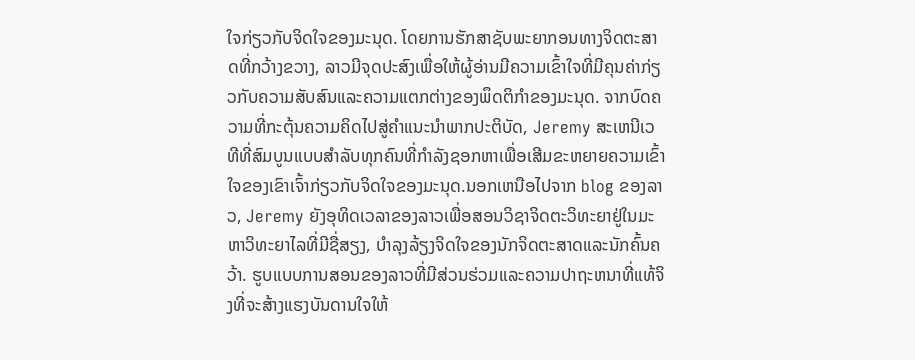ໃຈກ່ຽວກັບຈິດໃຈຂອງມະນຸດ. ໂດຍການຮັກສາຊັບພະຍາກອນທາງຈິດຕະສາດທີ່ກວ້າງຂວາງ, ລາວມີຈຸດປະສົງເພື່ອໃຫ້ຜູ້ອ່ານມີຄວາມເຂົ້າໃຈທີ່ມີຄຸນຄ່າກ່ຽວກັບຄວາມສັບສົນແລະຄວາມແຕກຕ່າງຂອງພຶດຕິກໍາຂອງມະນຸດ. ຈາກບົດຄວາມທີ່ກະຕຸ້ນຄວາມຄິດໄປສູ່ຄໍາແນະນໍາພາກປະຕິບັດ, Jeremy ສະເຫນີເວທີທີ່ສົມບູນແບບສໍາລັບທຸກຄົນທີ່ກໍາລັງຊອກຫາເພື່ອເສີມຂະຫຍາຍຄວາມເຂົ້າໃຈຂອງເຂົາເຈົ້າກ່ຽວກັບຈິດໃຈຂອງມະນຸດ.ນອກເຫນືອໄປຈາກ blog ຂອງລາວ, Jeremy ຍັງອຸທິດເວລາຂອງລາວເພື່ອສອນວິຊາຈິດຕະວິທະຍາຢູ່ໃນມະຫາວິທະຍາໄລທີ່ມີຊື່ສຽງ, ບໍາລຸງລ້ຽງຈິດໃຈຂອງນັກຈິດຕະສາດແລະນັກຄົ້ນຄວ້າ. ຮູບແບບການສອນຂອງລາວທີ່ມີສ່ວນຮ່ວມແລະຄວາມປາຖະຫນາທີ່ແທ້ຈິງທີ່ຈະສ້າງແຮງບັນດານໃຈໃຫ້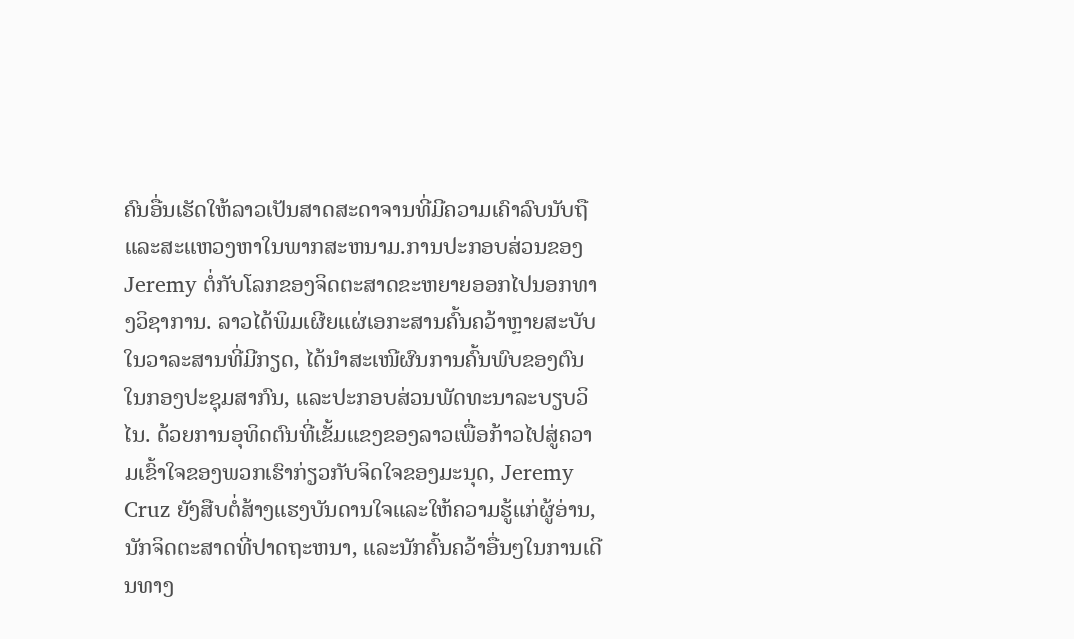ຄົນອື່ນເຮັດໃຫ້ລາວເປັນສາດສະດາຈານທີ່ມີຄວາມເຄົາລົບນັບຖືແລະສະແຫວງຫາໃນພາກສະຫນາມ.ການປະກອບສ່ວນຂອງ Jeremy ຕໍ່ກັບໂລກຂອງຈິດຕະສາດຂະຫຍາຍອອກໄປນອກທາງວິຊາການ. ລາວໄດ້ພິມເຜີຍແຜ່ເອກະສານຄົ້ນຄວ້າຫຼາຍສະບັບໃນວາລະສານທີ່ມີກຽດ, ໄດ້ນຳສະເໜີຜົນການຄົ້ນພົບຂອງຕົນໃນກອງປະຊຸມສາກົນ, ແລະປະກອບສ່ວນພັດທະນາລະບຽບວິໄນ. ດ້ວຍການອຸທິດຕົນທີ່ເຂັ້ມແຂງຂອງລາວເພື່ອກ້າວໄປສູ່ຄວາມເຂົ້າໃຈຂອງພວກເຮົາກ່ຽວກັບຈິດໃຈຂອງມະນຸດ, Jeremy Cruz ຍັງສືບຕໍ່ສ້າງແຮງບັນດານໃຈແລະໃຫ້ຄວາມຮູ້ແກ່ຜູ້ອ່ານ, ນັກຈິດຕະສາດທີ່ປາດຖະຫນາ, ແລະນັກຄົ້ນຄວ້າອື່ນໆໃນການເດີນທາງ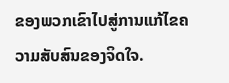ຂອງພວກເຂົາໄປສູ່ການແກ້ໄຂຄວາມສັບສົນຂອງຈິດໃຈ.